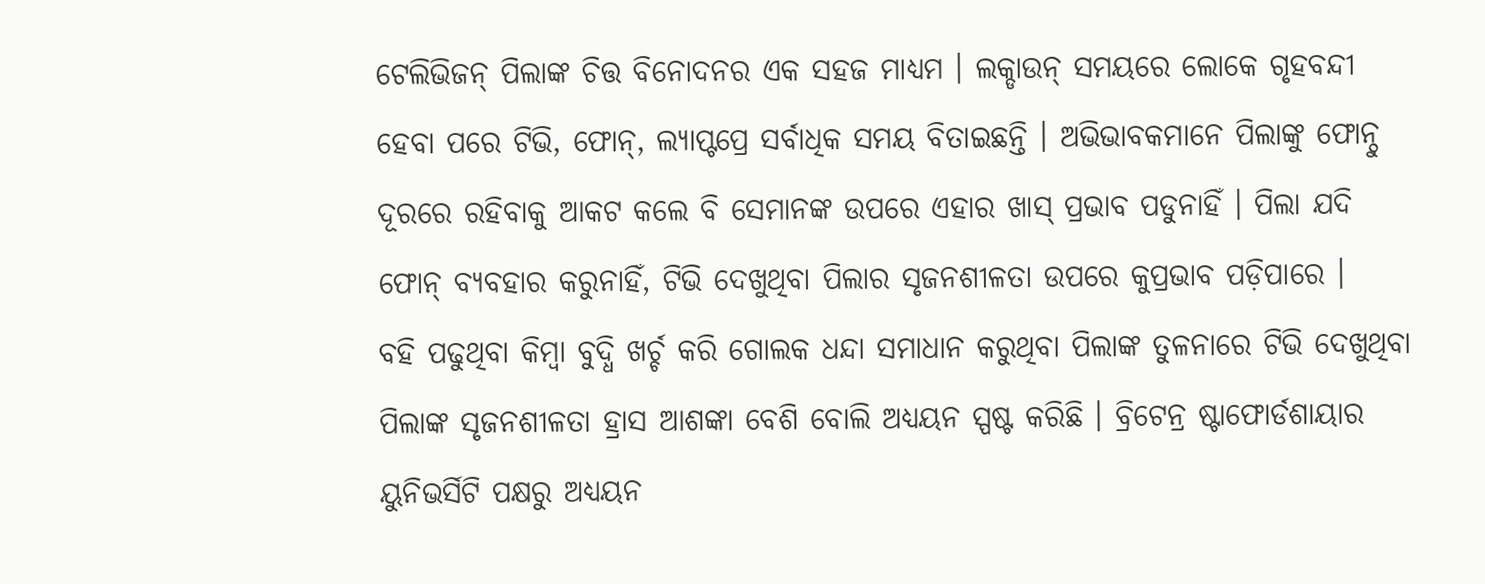ଟେଲିଭିଜନ୍ ପିଲାଙ୍କ ଚିତ୍ତ ବିନୋଦନର ଏକ ସହଜ ମାଧ୍ୟମ । ଲକ୍ଡାଉନ୍ ସମୟରେ ଲୋକେ ଗୃହବନ୍ଦୀ ହେବା ପରେ ଟିଭି, ଫୋନ୍, ଲ୍ୟାପ୍ଟପ୍ରେ ସର୍ବାଧିକ ସମୟ ବିତାଇଛନ୍ତି । ଅଭିଭାବକମାନେ ପିଲାଙ୍କୁ ଫୋନ୍ଠୁ ଦୂରରେ ରହିବାକୁ ଆକଟ କଲେ ବି ସେମାନଙ୍କ ଉପରେ ଏହାର ଖାସ୍ ପ୍ରଭାବ ପଡୁନାହିଁ । ପିଲା ଯଦି ଫୋନ୍ ବ୍ୟବହାର କରୁନାହିଁ, ଟିଭି ଦେଖୁଥିବା ପିଲାର ସୃଜନଶୀଳତା ଉପରେ କୁପ୍ରଭାବ ପଡ଼ିପାରେ ।
ବହି ପଢୁଥିବା କିମ୍ବା ବୁଦ୍ଧି ଖର୍ଚ୍ଚ କରି ଗୋଲକ ଧନ୍ଦା ସମାଧାନ କରୁଥିବା ପିଲାଙ୍କ ତୁଳନାରେ ଟିଭି ଦେଖୁଥିବା ପିଲାଙ୍କ ସୃଜନଶୀଳତା ହ୍ରାସ ଆଶଙ୍କା ବେଶି ବୋଲି ଅଧ୍ୟୟନ ସ୍ପଷ୍ଟ କରିଛି । ବ୍ରିଟେନ୍ର ଷ୍ଟାଫୋର୍ଡଶାୟାର ୟୁନିଭର୍ସିଟି ପକ୍ଷରୁ ଅଧ୍ୟୟନ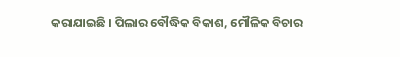କରାଯାଇଛି । ପିଲାର ବୌଦ୍ଧିକ ବିକାଶ, ମୌଳିକ ବିଚାର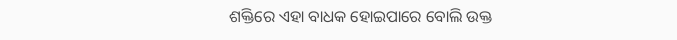ଶକ୍ତିରେ ଏହା ବାଧକ ହୋଇପାରେ ବୋଲି ଉକ୍ତ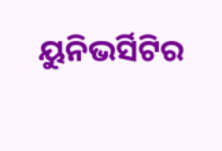ୟୁନିଭର୍ସିଟିର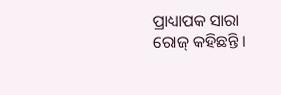ପ୍ରାଧ୍ୟାପକ ସାରା ରୋଜ୍ କହିଛନ୍ତି ।